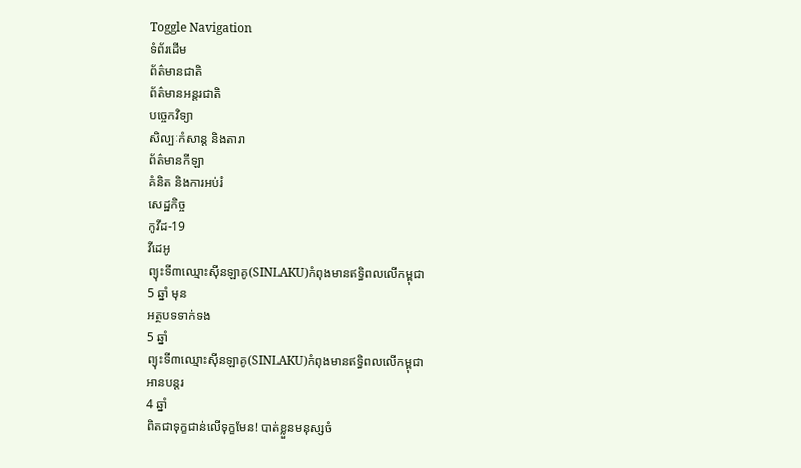Toggle Navigation
ទំព័រដើម
ព័ត៌មានជាតិ
ព័ត៌មានអន្តរជាតិ
បច្ចេកវិទ្យា
សិល្បៈកំសាន្ត និងតារា
ព័ត៌មានកីឡា
គំនិត និងការអប់រំ
សេដ្ឋកិច្ច
កូវីដ-19
វីដេអូ
ព្យុះទី៣ឈ្មោះសុីនឡាគូ(SINLAKU)កំពុងមានឥទ្ធិពលលើកម្ពុជា
5 ឆ្នាំ មុន
អត្ថបទទាក់ទង
5 ឆ្នាំ
ព្យុះទី៣ឈ្មោះសុីនឡាគូ(SINLAKU)កំពុងមានឥទ្ធិពលលើកម្ពុជា
អានបន្តរ
4 ឆ្នាំ
ពិតជាទុក្ខជាន់លើទុក្ខមែន! បាត់ខ្លួនមនុស្សចំ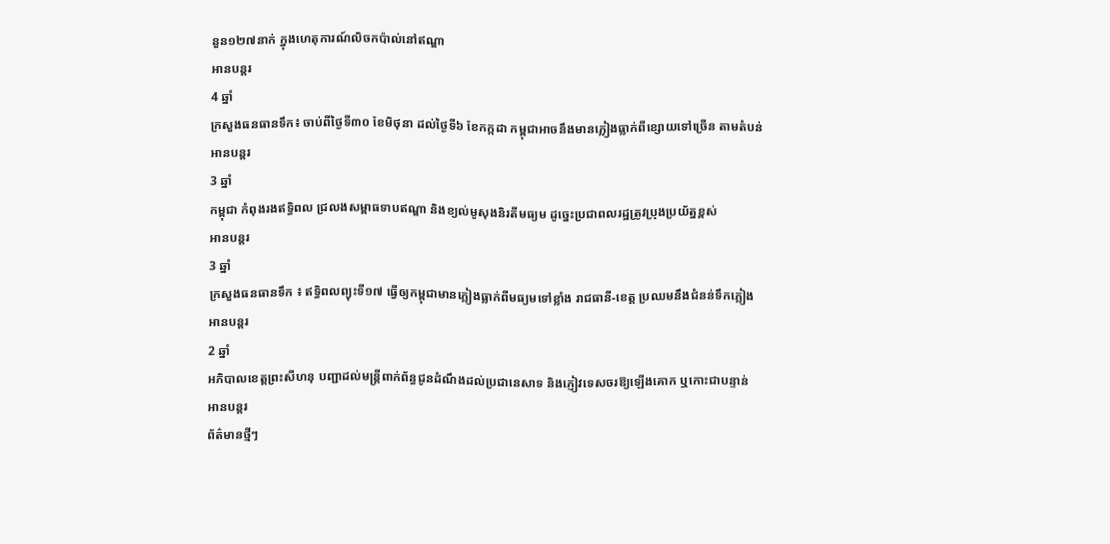នួន១២៧នាក់ ក្នុងហេតុការណ៍លិចកប៉ាល់នៅឥណ្ឌា
អានបន្តរ
4 ឆ្នាំ
ក្រសួងធនធានទឹក៖ ចាប់ពីថ្ងៃទី៣០ ខែមិថុនា ដល់ថ្ងៃទី៦ ខែកក្កដា កម្ពុជាអាចនឹងមានភ្លៀងធ្លាក់ពីខ្សោយទៅច្រើន តាមតំបន់
អានបន្តរ
3 ឆ្នាំ
កម្ពុជា កំពុងរងឥទ្ធិពល ជ្រលងសម្ពាធទាបឥណ្ឌា និងខ្យល់មូសុងនិរតីមធ្យម ដូច្នេះប្រជាពលរដ្ឋត្រូវប្រុងប្រយ័ត្នខ្ពស់
អានបន្តរ
3 ឆ្នាំ
ក្រសួងធនធានទឹក ៖ ឥទ្ធិពលព្យុះទី១៧ ធ្វើឲ្យកម្ពុជាមានភ្លៀងធ្លាក់ពីមធ្យមទៅខ្លាំង រាជធានី-ខេត្ត ប្រឈមនឹងជំនន់ទឹកភ្លៀង
អានបន្តរ
2 ឆ្នាំ
អភិបាលខេត្តព្រះសីហនុ បញ្ជាដល់មន្រ្តីពាក់ព័ន្ធជូនដំណឹងដល់ប្រជានេសាទ និងភ្ញៀវទេសចរឱ្យឡើងគោក ឬកោះជាបន្ទាន់
អានបន្តរ
ព័ត៌មានថ្មីៗ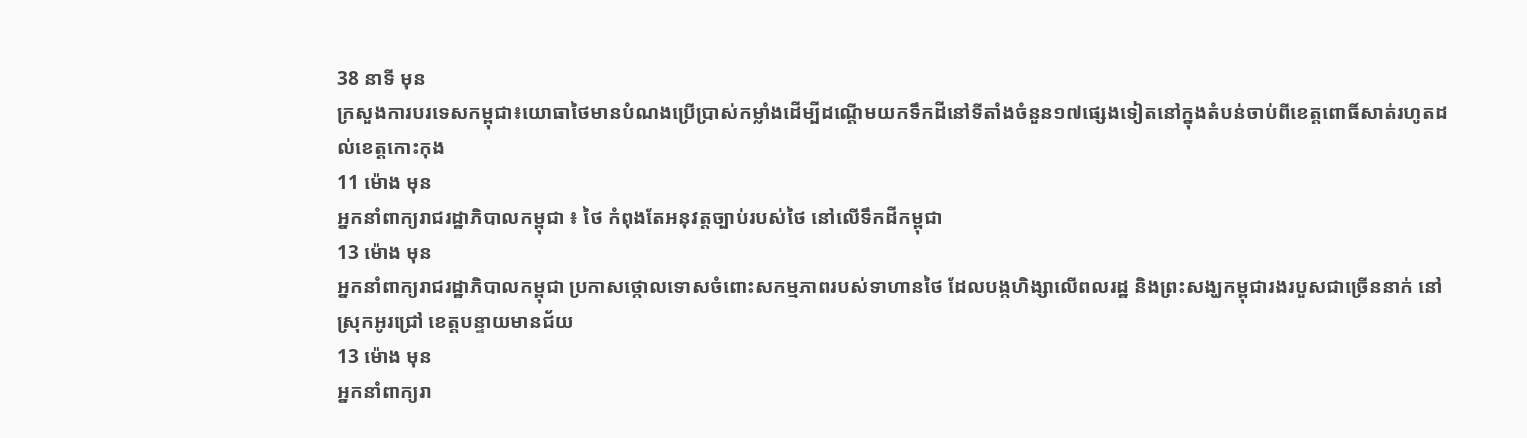38 នាទី មុន
ក្រសួងការបរទេសកម្ពុជា៖យោធាថៃមានបំណងប្រើប្រាស់កម្លាំងដើម្បីដណ្តើមយកទឹកដីនៅទីតាំងចំនួន១៧ផ្សេងទៀតនៅក្នុងតំបន់ចាប់ពីខេត្តពោធិ៍សាត់រហូតដល់ខេត្តកោះកុង
11 ម៉ោង មុន
អ្នកនាំពាក្យរាជរដ្ឋាភិបាលកម្ពុជា ៖ ថៃ កំពុងតែអនុវត្តច្បាប់របស់ថៃ នៅលើទឹកដីកម្ពុជា
13 ម៉ោង មុន
អ្នកនាំពាក្យរាជរដ្ឋាភិបាលកម្ពុជា ប្រកាសថ្កោលទោសចំពោះសកម្មភាពរបស់ទាហានថៃ ដែលបង្កហិង្សាលើពលរដ្ឋ និងព្រះសង្ឃកម្ពុជារងរបួសជាច្រើននាក់ នៅស្រុកអូរជ្រៅ ខេត្តបន្ទាយមានជ័យ
13 ម៉ោង មុន
អ្នកនាំពាក្យរា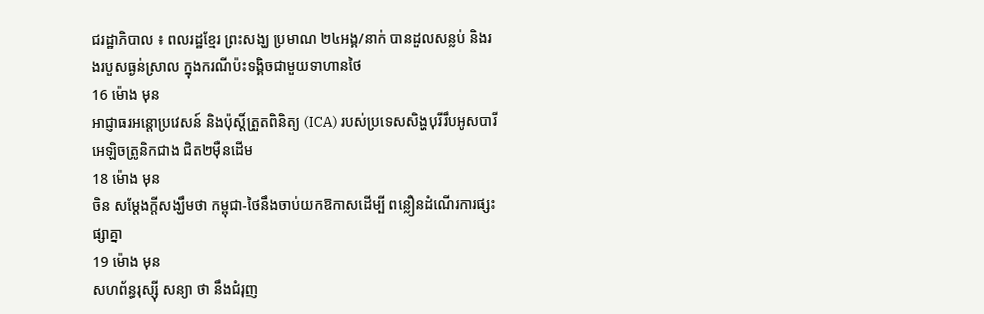ជរដ្ឋាភិបាល ៖ ពលរដ្ឋខ្មែរ ព្រះសង្ឃ ប្រមាណ ២៤អង្គ/នាក់ បានដួលសន្លប់ និងរងរបួសធ្ងន់ស្រាល ក្នុងករណីប៉ះទង្គិចជាមួយទាហានថៃ
16 ម៉ោង មុន
អាជ្ញាធរអន្តោប្រវេសន៍ និងប៉ុស្តិ៍ត្រួតពិនិត្យ (ICA) របស់ប្រទេសសិង្ហបុរីរឹបអូសបារីអេឡិចត្រូនិកជាង ជិត២ម៉ឺនដើម
18 ម៉ោង មុន
ចិន សម្តែងក្តីសង្ឃឹមថា កម្ពុជា-ថៃនឹងចាប់យកឱកាសដើម្បី ពន្លឿនដំណើរការផ្សះផ្សាគ្នា
19 ម៉ោង មុន
សហព័ន្ធរុស្ស៊ី សន្យា ថា នឹងជំរុញ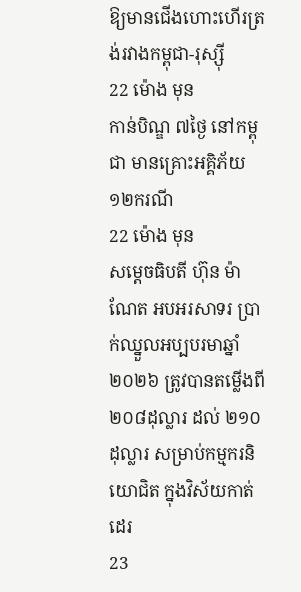ឱ្យមានជើងហោះហើរត្រង់រវាងកម្ពុជា-រុស្ស៊ី
22 ម៉ោង មុន
កាន់បិណ្ឌ ៧ថ្ងៃ នៅកម្ពុជា មានគ្រោះអគ្គិភ័យ ១២ករណី
22 ម៉ោង មុន
សម្ដេចធិបតី ហ៊ុន ម៉ាណែត អបអរសាទរ ប្រាក់ឈ្នួលអប្បបរមាឆ្នាំ២០២៦ ត្រូវបានតម្លើងពី ២០៨ដុល្លារ ដល់ ២១០ដុល្លារ សម្រាប់កម្មករនិយោជិត ក្នុងវិស័យកាត់ដេរ
23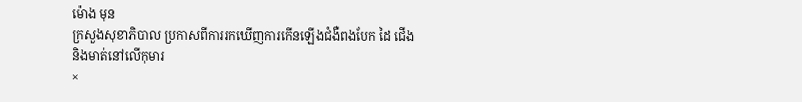ម៉ោង មុន
ក្រសួងសុខាភិបាល ប្រកាសពីការរកឃើញការកើនឡើងជំងឺពងបែក ដៃ ជើង និងមាត់នៅលើកុមារ
×